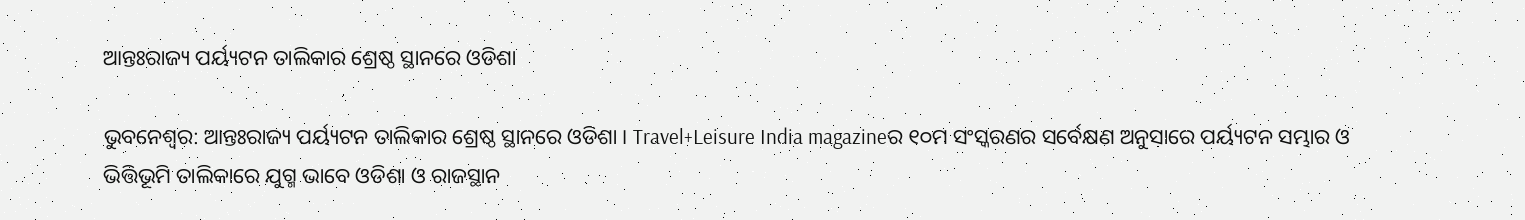ଆନ୍ତଃରାଜ୍ୟ ପର୍ୟ୍ୟଟନ ତାଲିକାର ଶ୍ରେଷ୍ଠ ସ୍ଥାନରେ ଓଡିଶା

ଭୁବନେଶ୍ୱର: ଆନ୍ତଃରାଜ୍ୟ ପର୍ୟ୍ୟଟନ ତାଲିକାର ଶ୍ରେଷ୍ଠ ସ୍ଥାନରେ ଓଡିଶା । Travel+Leisure India magazineର ୧୦ମ ସଂସ୍କରଣର ସର୍ବେକ୍ଷଣ ଅନୁସାରେ ପର୍ୟ୍ୟଟନ ସମ୍ଭାର ଓ ଭିତ୍ତିଭୂମି ତାଲିକାରେ ଯୁଗ୍ମ ଭାବେ ଓଡିଶା ଓ ରାଜସ୍ଥାନ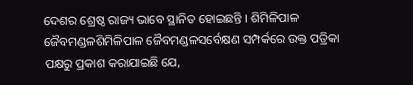ଦେଶର ଶ୍ରେଷ୍ଠ ରାଜ୍ୟ ଭାବେ ସ୍ଥାନିତ ହୋଇଛନ୍ତି । ଶିମିଳିପାଳ ଜୈବମଣ୍ଡଳଶିମିଳିପାଳ ଜୈବମଣ୍ଡଳସର୍ବେକ୍ଷଣ ସମ୍ପର୍କରେ ଉକ୍ତ ପତ୍ରିକା ପକ୍ଷରୁ ପ୍ରକାଶ କରାଯାଇଛି ଯେ,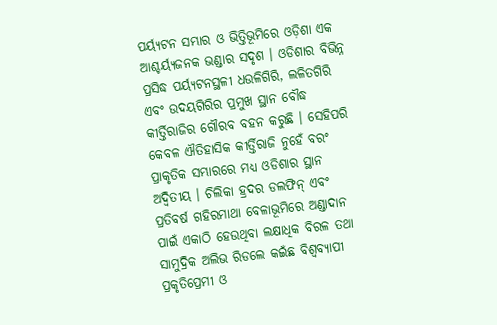ପର୍ୟ୍ୟଟନ ସମ୍ଭାର ଓ ଭିତ୍ତିଭୂମିରେ ଓଡ଼ିଶା ଏକ ଆଶ୍ଚର୍ୟ୍ୟଜନକ ଭଣ୍ଡାର ସଦୃଶ । ଓଡିଶାର ବିଭିନ୍ନ ପ୍ରସିଦ୍ଧ ପର୍ୟ୍ୟଟନସ୍ଥଳୀ ଧଉଳିଗିରି, ଲଳିତଗିରି ଏବଂ ଉଦୟଗିରିର ପ୍ରମୁଖ ସ୍ଥାନ ବୌଦ୍ଧ କୀର୍ତ୍ତିରାଜିର ଗୌରବ ବହନ କରୁଛି । ସେହିପରି କେବଳ ଐତିହାସିକ କୀର୍ତ୍ତିରାଜି ନୁହେଁ ବରଂ ପ୍ରାକୃତିକ ସମ୍ଭାରରେ ମଧ୍ୟ ଓଡିଶାର ସ୍ଥାନ ଅଦ୍ବିତୀୟ । ଚିଲିକା ହ୍ରଦର ଡଲଫିନ୍ ଏବଂ ପ୍ରତିବର୍ଷ ଗହିରମାଥା ବେଳାଭୂମିରେ ଅଣ୍ଡାଦାନ ପାଇଁ ଏକାଠି ହେଉଥିବା ଲକ୍ଷାଧିକ ବିରଳ ତଥା ସାମୁଦ୍ରିକ ଅଲିଭ ରିଡଲେ କଇଁଛ ବିଶ୍ବବ୍ୟାପୀ ପ୍ରକୃତିପ୍ରେମୀ ଓ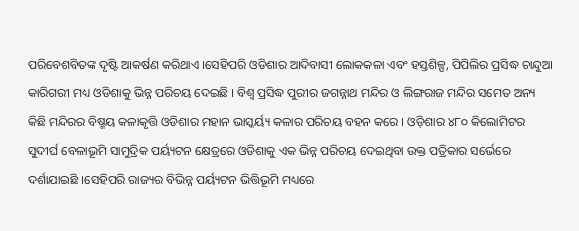ପରିବେଶବିତଙ୍କ ଦୃଷ୍ଟି ଆକର୍ଷଣ କରିଥାଏ ।ସେହିପରି ଓଡିଶାର ଆଦିବାସୀ ଲୋକକଳା ଏବଂ ହସ୍ତଶିଳ୍ପ, ପିପିଲିର ପ୍ରସିଦ୍ଧ ଚାନ୍ଦୁଆ କାରିଗରୀ ମଧ୍ୟ ଓଡିଶାକୁ ଭିନ୍ନ ପରିଚୟ ଦେଇଛି । ବିଶ୍ବ ପ୍ରସିଦ୍ଧ ପୁରୀର ଜଗନ୍ନାଥ ମନ୍ଦିର ଓ ଲିଙ୍ଗରାଜ ମନ୍ଦିର ସମେତ ଅନ୍ୟ କିଛି ମନ୍ଦିରର ବିଷ୍ମୟ କଳାକୃତ୍ତି ଓଡିଶାର ମହାନ ଭାସ୍କର୍ୟ୍ୟ କଳାର ପରିଚୟ ବହନ କରେ । ଓଡ଼ିଶାର ୪୮୦ କିଲୋମିଟର ସୁଦୀର୍ଘ ବେଳାଭୂମି ସାମୁଦ୍ରିକ ପର୍ୟ୍ୟଟନ କ୍ଷେତ୍ରରେ ଓଡିଶାକୁ ଏକ ଭିନ୍ନ ପରିଚୟ ଦେଇଥିବା ଉକ୍ତ ପତ୍ରିକାର ସର୍ଭେରେ ଦର୍ଶାଯାଇଛି ।ସେହିପରି ରାଜ୍ୟର ବିଭିନ୍ନ ପର୍ୟ୍ୟଟନ ଭିତ୍ତିଭୂମି ମଧ୍ୟରେ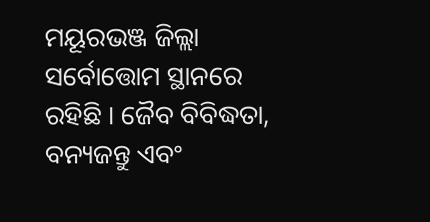ମୟୂରଭଞ୍ଜ ଜିଲ୍ଲା ସର୍ବୋତ୍ତୋମ ସ୍ଥାନରେ ରହିଛି । ଜୈବ ବିବିଦ୍ଧତା, ବନ୍ୟଜନ୍ତୁ ଏବଂ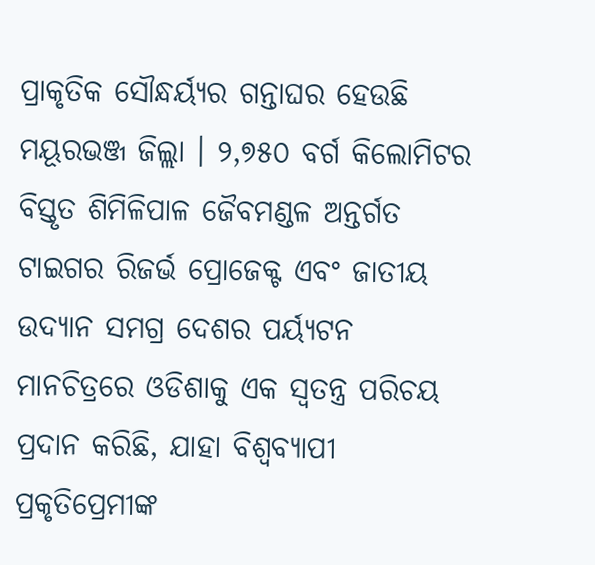ପ୍ରାକୃତିକ ସୌନ୍ଧର୍ୟ୍ୟର ଗନ୍ତାଘର ହେଉଛି ମୟୂରଭଞ୍ଜ ଜିଲ୍ଲା । ୨,୭୫୦ ବର୍ଗ କିଲୋମିଟର ବିସ୍ତୃତ ଶିମିଳିପାଳ ଜୈବମଣ୍ଡଳ ଅନ୍ତର୍ଗତ ଟାଇଗର ରିଜର୍ଭ ପ୍ରୋଜେକ୍ଟ ଏବଂ ଜାତୀୟ ଉଦ୍ୟାନ ସମଗ୍ର ଦେଶର ପର୍ୟ୍ୟଟନ ମାନଚିତ୍ରରେ ଓଡିଶାକୁ ଏକ ସ୍ବତନ୍ତ୍ର ପରିଚୟ ପ୍ରଦାନ କରିଛି, ଯାହା ବିଶ୍ବବ୍ୟାପୀ ପ୍ରକୃତିପ୍ରେମୀଙ୍କ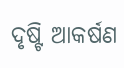ଦୃଷ୍ଟି ଆକର୍ଷଣ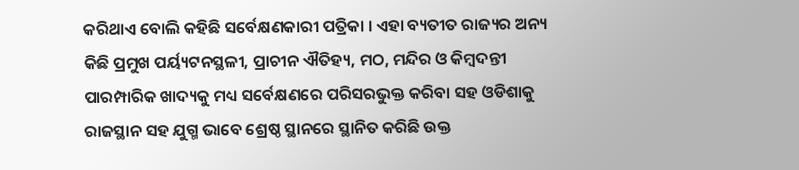କରିଥାଏ ବୋଲି କହିଛି ସର୍ବେକ୍ଷଣକାରୀ ପତ୍ରିକା । ଏହା ବ୍ୟତୀତ ରାଜ୍ୟର ଅନ୍ୟ କିଛି ପ୍ରମୁଖ ପର୍ୟ୍ୟଟନସ୍ଥଳୀ, ପ୍ରାଚୀନ ଐତିହ୍ୟ, ମଠ, ମନ୍ଦିର ଓ କିମ୍ବଦନ୍ତୀ ପାରମ୍ପାରିକ ଖାଦ୍ୟକୁ ମଧ୍ୟ ସର୍ବେକ୍ଷଣରେ ପରିସରଭୁକ୍ତ କରିବା ସହ ଓଡିଶାକୁ ରାଜସ୍ଥାନ ସହ ଯୁଗ୍ମ ଭାବେ ଶ୍ରେଷ୍ଠ ସ୍ଥାନରେ ସ୍ଥାନିତ କରିଛି ଉକ୍ତ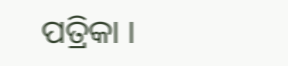ପତ୍ରିକା ।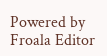Powered by Froala Editor